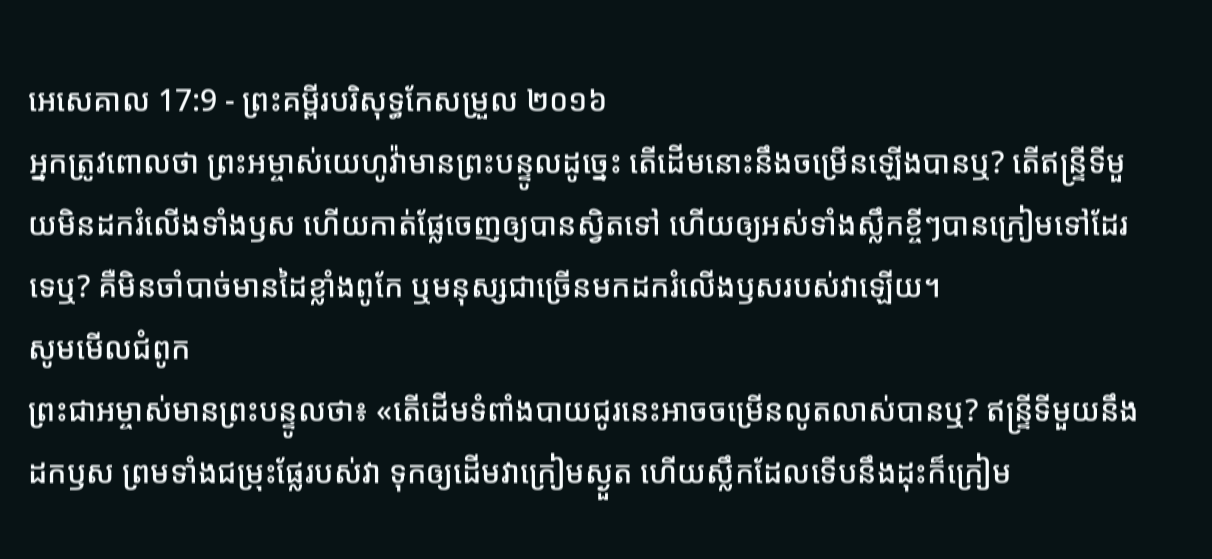អេសេគាល 17:9 - ព្រះគម្ពីរបរិសុទ្ធកែសម្រួល ២០១៦
អ្នកត្រូវពោលថា ព្រះអម្ចាស់យេហូវ៉ាមានព្រះបន្ទូលដូច្នេះ តើដើមនោះនឹងចម្រើនឡើងបានឬ? តើឥន្ទ្រីទីមួយមិនដករំលើងទាំងឫស ហើយកាត់ផ្លែចេញឲ្យបានស្វិតទៅ ហើយឲ្យអស់ទាំងស្លឹកខ្ចីៗបានក្រៀមទៅដែរទេឬ? គឺមិនចាំបាច់មានដៃខ្លាំងពូកែ ឬមនុស្សជាច្រើនមកដករំលើងឫសរបស់វាឡើយ។
សូមមើលជំពូក
ព្រះជាអម្ចាស់មានព្រះបន្ទូលថា៖ «តើដើមទំពាំងបាយជូរនេះអាចចម្រើនលូតលាស់បានឬ? ឥន្ទ្រីទីមួយនឹងដកឫស ព្រមទាំងជម្រុះផ្លែរបស់វា ទុកឲ្យដើមវាក្រៀមស្ងួត ហើយស្លឹកដែលទើបនឹងដុះក៏ក្រៀម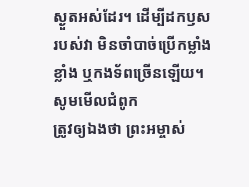ស្ងួតអស់ដែរ។ ដើម្បីដកឫសរបស់វា មិនចាំបាច់ប្រើកម្លាំងខ្លាំង ឬកងទ័ពច្រើនឡើយ។
សូមមើលជំពូក
ត្រូវឲ្យឯងថា ព្រះអម្ចាស់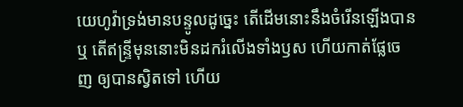យេហូវ៉ាទ្រង់មានបន្ទូលដូច្នេះ តើដើមនោះនឹងចំរើនឡើងបានឬ តើឥន្ទ្រីមុននោះមិនដករំលើងទាំងឫស ហើយកាត់ផ្លែចេញ ឲ្យបានស្វិតទៅ ហើយ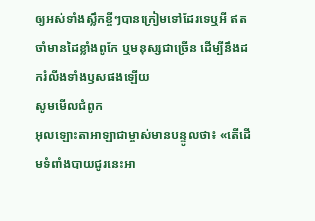ឲ្យអស់ទាំងស្លឹកខ្ចីៗបានក្រៀមទៅដែរទេឬអី ឥតចាំមានដៃខ្លាំងពូកែ ឬមនុស្សជាច្រើន ដើម្បីនឹងដករំលីងទាំងឫសផងឡើយ
សូមមើលជំពូក
អុលឡោះតាអាឡាជាម្ចាស់មានបន្ទូលថា៖ «តើដើមទំពាំងបាយជូរនេះអា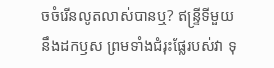ចចំរើនលូតលាស់បានឬ? ឥន្ទ្រីទីមួយនឹងដកឫស ព្រមទាំងជំរុះផ្លែរបស់វា ទុ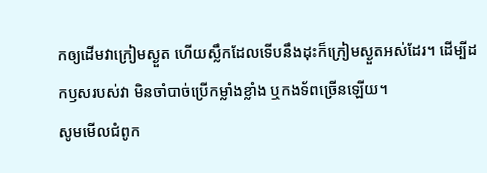កឲ្យដើមវាក្រៀមស្ងួត ហើយស្លឹកដែលទើបនឹងដុះក៏ក្រៀមស្ងួតអស់ដែរ។ ដើម្បីដកឫសរបស់វា មិនចាំបាច់ប្រើកម្លាំងខ្លាំង ឬកងទ័ពច្រើនឡើយ។
សូមមើលជំពូក